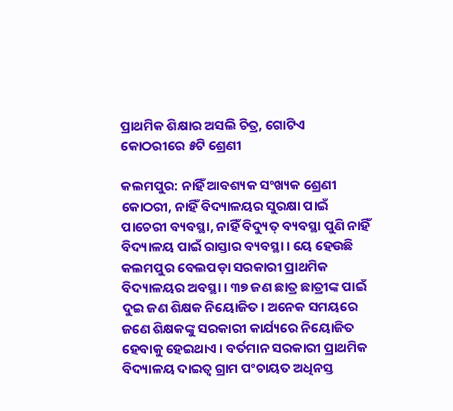ପ୍ରାଥମିକ ଶିକ୍ଷାର ଅସଲି ଚିତ୍ର, ଗୋଟିଏ କୋଠରୀରେ ୫ଟି ଶ୍ରେଣୀ

କଲମପୁର: ନାହିଁ ଆବଶ୍ୟକ ସଂଖ୍ୟକ ଶ୍ରେଣୀ କୋଠରୀ, ନାହିଁ ବିଦ୍ୟାଳୟର ସୁରକ୍ଷା ପାଇଁ ପାଚେରୀ ବ୍ୟବସ୍ଥା, ନାହିଁ ବିଦ୍ୟୁତ୍‍ ବ୍ୟବସ୍ଥା ପୁଣି ନାହିଁ ବିଦ୍ୟାଳୟ ପାଇଁ ରାସ୍ତାର ବ୍ୟବସ୍ଥା। ୟେ ହେଉଛି କଲମପୁର ବେଲପଡ଼ା ସରକାରୀ ପ୍ରାଥମିକ ବିଦ୍ୟାଳୟର ଅବସ୍ଥା। ୩୭ ଜଣ ଛାତ୍ର ଛାତ୍ରୀଙ୍କ ପାଇଁ ଦୁଇ ଜଣ ଶିକ୍ଷକ ନିୟୋଜିତ। ଅନେକ ସମୟରେ ଜଣେ ଶିକ୍ଷକଙ୍କୁ ସରକାରୀ କାର୍ଯ୍ୟରେ ନିୟୋଜିତ ହେବାକୁ ହେଇଥାଏ। ବର୍ତମାନ ସରକାରୀ ପ୍ରାଥମିକ ବିଦ୍ୟାଳୟ ଦାଇତ୍ୱ ଗ୍ରାମ ପଂଚାୟତ ଅଧିନସ୍ତ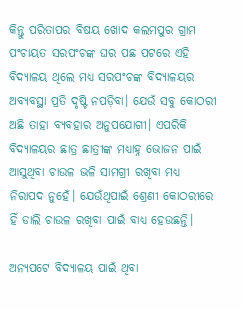କିନ୍ତୁ ପରିତାପର ବିଷୟ ଖୋଦ କଲମପୁର ଗ୍ରାମ ପଂଚାୟତ ସରପଂଚଙ୍କ ଘର ପଛ ପଟରେ ଏହି ବିଦ୍ୟାଳୟ ଥିଲେ ମଧ୍ୟ ସରପଂଚଙ୍କ ବିଦ୍ୟାଳୟର ଅବ୍ୟବସ୍ଥା ପ୍ରତି ଦୃଷ୍ଟି ନପଡ଼ିବା। ଯେଉଁ ସବୁ କୋଠରୀ ଅଛି ତାହା ବ୍ୟବହାର ଅନୁପଯୋଗୀ। ଏପରିକି ବିଦ୍ୟାଳୟର ଛାତ୍ର ଛାତ୍ରୀଙ୍କ ମଧ୍ୟାହ୍ନ ଭୋଜନ ପାଇଁ ଆସୁଥିବା ଚାଉଳ ଭଳି ସାମଗ୍ରୀ ରଖିବା ମଧ୍ୟ ନିରାପଦ ନୁହେଁ। ଯେଉଁଥିପାଇଁ ଶ୍ରେଣୀ କୋଠରୀରେ ହିଁ ଡାଲି ଚାଉଳ ରଖିବା ପାଇଁ ବାଧ୍ୟ ହେଉଛନ୍ତି।

ଅନ୍ୟପଟେ ବିଦ୍ୟାଳୟ ପାଇଁ ଥିବା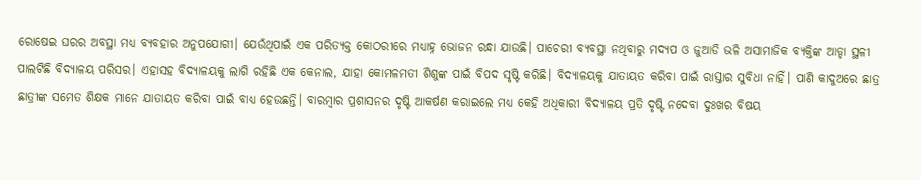ରୋଷେଇ ଘରର ଅବସ୍ଥା ମଧ୍ୟ ବ୍ୟବହାର ଅନୁପଯୋଗୀ। ଯେଉଁଥିପାଇଁ ଏକ ପରିତ୍ୟକ୍ତ କୋଠରୀରେ ମଧ୍ୟାହ୍ନ ଭୋଜନ ରନ୍ଧା ଯାଉଛି। ପାଚେରୀ ବ୍ୟବସ୍ଥା ନଥିବାରୁ ମଦ୍ୟପ ଓ ଜୁଆଡି ଭଳି ଅସାମାଜିକ ବ୍ୟକ୍ତିଙ୍କ ଆଡ୍ଡା ସ୍ଥଳୀ ପାଲଟିଛି ବିଦ୍ୟାଳୟ ପରିସର। ଏହାସହ ବିଦ୍ୟାଳୟକୁ ଲାଗି ରହିଛି ଏକ କେନାଲ, ଯାହା କୋମଳମତୀ ଶିଶୁଙ୍କ ପାଇଁ ବିପଦ ସୃଷ୍ଟି କରିଛି। ବିଦ୍ୟାଳୟକୁ ଯାତାୟତ କରିବା ପାଇଁ ରାସ୍ତାର ସୁବିଧା ନାହିଁ। ପାଣି କାଦୁଅରେ ଛାତ୍ର ଛାତ୍ରୀଙ୍କ ସମେତ ଶିକ୍ଷକ ମାନେ ଯାତାୟତ କରିବା ପାଇଁ ବାଧ୍ୟ ହେଉଛନ୍ତି। ବାରମ୍ବାର ପ୍ରଶାସନର ଦୃଷ୍ଟି ଆକର୍ଷଣ କରାଇଲେ ମଧ୍ୟ କେହି ଅଧିକାରୀ ବିଦ୍ୟାଳୟ ପ୍ରତି ଦୃଷ୍ଟି ନଦେବା ଦୁଃଖର ବିଷୟ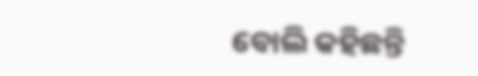ବୋଲି କହିଛନ୍ତି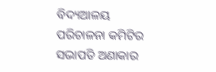ବିଦ୍ୟଆଳୟ ପରିଚାଳନା କମିଟିର ସଭାପତି ଅଣାକାର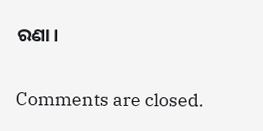ରଣା।

Comments are closed.